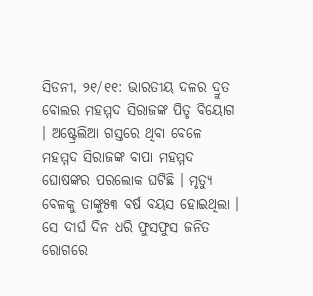ସିଡନୀ, ୨୧/୧୧: ଭାରତୀୟ ଦଳର ଦ୍ରୁତ ବୋଲର ମହମ୍ମଦ ସିରାଜଙ୍କ ପିତୃ ବିୟୋଗ । ଅଷ୍ଟ୍ରେଲିଆ ଗସ୍ତରେ ଥିବା ବେଳେ ମହମ୍ମଦ ସିରାଜଙ୍କ ବାପା ମହମ୍ମଦ ଘୋଷଙ୍କର ପରଲୋକ ଘଟିଛି । ମୃତ୍ୟୁ ବେଳକୁ ତାଙ୍କୁ୫୩ ବର୍ଷ ବୟସ ହୋଇଥିଲା । ସେ ଦୀର୍ଘ ଦିନ ଧରି ଫୁସଫୁସ ଜନିତ ରୋଗରେ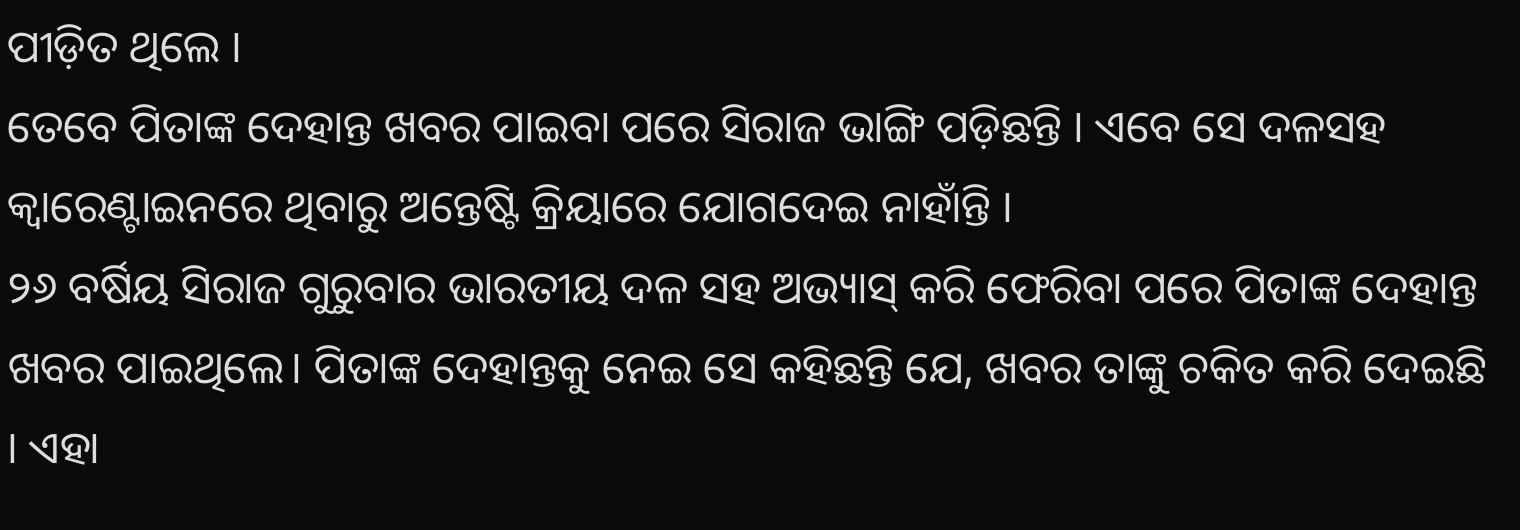ପୀଡ଼ିତ ଥିଲେ ।
ତେବେ ପିତାଙ୍କ ଦେହାନ୍ତ ଖବର ପାଇବା ପରେ ସିରାଜ ଭାଙ୍ଗି ପଡ଼ିଛନ୍ତି । ଏବେ ସେ ଦଳସହ କ୍ୱାରେଣ୍ଟାଇନରେ ଥିବାରୁ ଅନ୍ତେଷ୍ଟି କ୍ରିୟାରେ ଯୋଗଦେଇ ନାହାଁନ୍ତି ।
୨୬ ବର୍ଷିୟ ସିରାଜ ଗୁରୁବାର ଭାରତୀୟ ଦଳ ସହ ଅଭ୍ୟାସ୍ କରି ଫେରିବା ପରେ ପିତାଙ୍କ ଦେହାନ୍ତ ଖବର ପାଇଥିଲେ। ପିତାଙ୍କ ଦେହାନ୍ତକୁ ନେଇ ସେ କହିଛନ୍ତି ଯେ, ଖବର ତାଙ୍କୁ ଚକିତ କରି ଦେଇଛି । ଏହା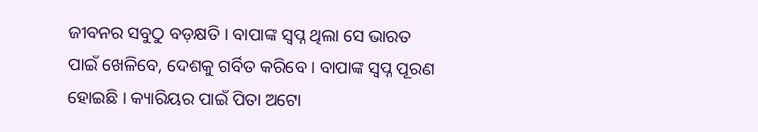ଜୀବନର ସବୁଠୁ ବଡ଼କ୍ଷତି । ବାପାଙ୍କ ସ୍ୱପ୍ନ ଥିଲା ସେ ଭାରତ ପାଇଁ ଖେଳିବେ, ଦେଶକୁ ଗର୍ବିତ କରିବେ । ବାପାଙ୍କ ସ୍ୱପ୍ନ ପୂରଣ ହୋଇଛି । କ୍ୟାରିୟର ପାଇଁ ପିତା ଅଟୋ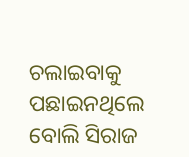ଚଲାଇବାକୁ ପଛାଇନଥିଲେ ବୋଲି ସିରାଜ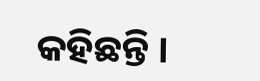କହିଛନ୍ତି ।